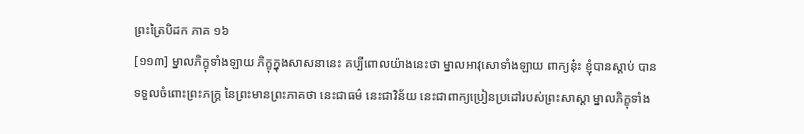ព្រះត្រៃបិដក ភាគ ១៦
[១១៣] ម្នាលភិក្ខុទាំងឡាយ ភិក្ខុក្នុងសាសនានេះ គប្បីពោលយ៉ាងនេះថា ម្នាលអាវុសោទាំងឡាយ ពាក្យនុ៎ះ ខ្ញុំបានស្តាប់ បានទទួលចំពោះព្រះភក្ត្រ នៃព្រះមានព្រះភាគថា នេះជាធម៌ នេះជាវិន័យ នេះជាពាក្យប្រៀនប្រដៅរបស់ព្រះសាស្តា ម្នាលភិក្ខុទាំង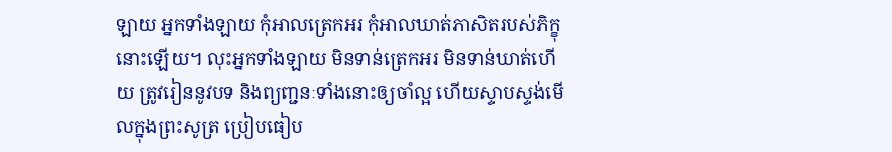ឡាយ អ្នកទាំងឡាយ កុំអាលត្រេកអរ កុំអាលឃាត់ភាសិតរបស់ភិក្ខុនោះឡើយ។ លុះអ្នកទាំងឡាយ មិនទាន់ត្រេកអរ មិនទាន់ឃាត់ហើយ ត្រូវរៀននូវបទ និងព្យញ្ជនៈទាំងនោះឲ្យចាំល្អ ហើយស្ទាបស្ទង់មើលក្នុងព្រះសូត្រ ប្រៀបធៀប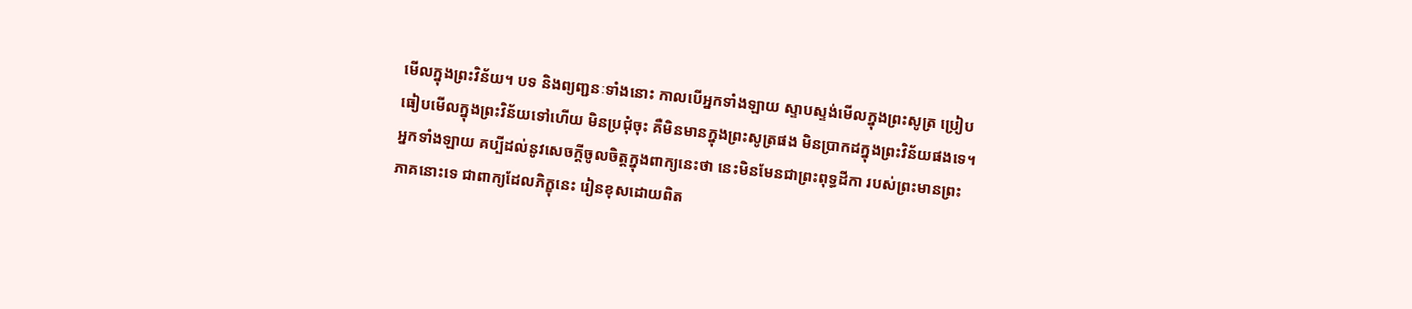មើលក្នុងព្រះវិន័យ។ បទ និងព្យញ្ជនៈទាំងនោះ កាលបើអ្នកទាំងឡាយ ស្ទាបស្ទង់មើលក្នុងព្រះសូត្រ ប្រៀបធៀបមើលក្នុងព្រះវិន័យទៅហើយ មិនប្រជុំចុះ គឺមិនមានក្នុងព្រះសូត្រផង មិនប្រាកដក្នុងព្រះវិន័យផងទេ។ អ្នកទាំងឡាយ គប្បីដល់នូវសេចក្តីចូលចិត្តក្នុងពាក្យនេះថា នេះមិនមែនជាព្រះពុទ្ធដីកា របស់ព្រះមានព្រះភាគនោះទេ ជាពាក្យដែលភិក្ខុនេះ រៀនខុសដោយពិត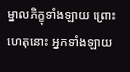ម្នាលភិក្ខុទាំងឡាយ ព្រោះហេតុនោះ អ្នកទាំងឡាយ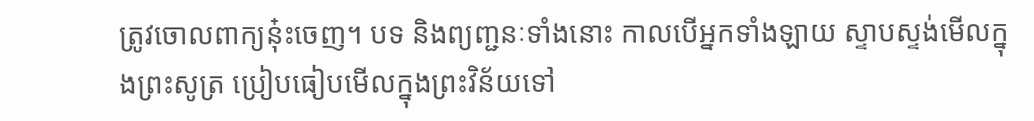ត្រូវចោលពាក្យនុ៎ះចេញ។ បទ និងព្យញ្ជនៈទាំងនោះ កាលបើអ្នកទាំងឡាយ ស្ទាបស្ទង់មើលក្នុងព្រះសូត្រ ប្រៀបធៀបមើលក្នុងព្រះវិន័យទៅ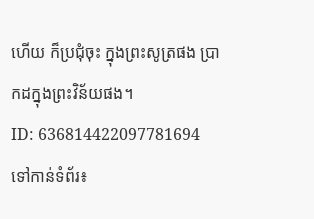ហើយ ក៏ប្រជុំចុះ ក្នុងព្រះសូត្រផង ប្រាកដក្នុងព្រះវិន័យផង។
ID: 636814422097781694
ទៅកាន់ទំព័រ៖